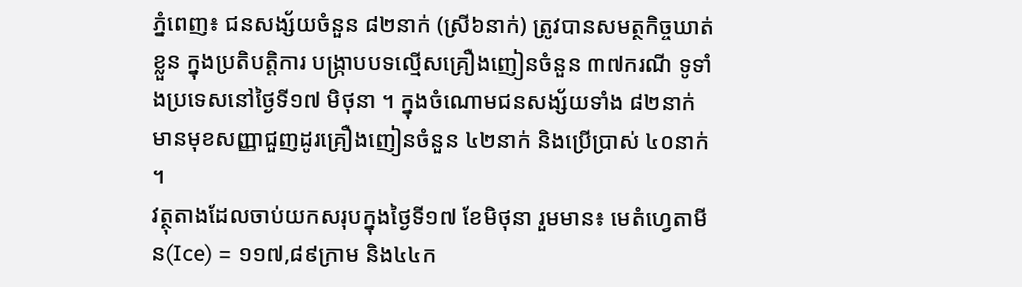ភ្នំពេញ៖ ជនសង្ស័យចំនួន ៨២នាក់ (ស្រី៦នាក់) ត្រូវបានសមត្ថកិច្ចឃាត់ខ្លួន ក្នុងប្រតិបត្តិការ បង្ក្រាបបទល្មើសគ្រឿងញៀនចំនួន ៣៧ករណី ទូទាំងប្រទេសនៅថ្ងៃទី១៧ មិថុនា ។ ក្នុងចំណោមជនសង្ស័យទាំង ៨២នាក់ មានមុខសញ្ញាជួញដូរគ្រឿងញៀនចំនួន ៤២នាក់ និងប្រើប្រាស់ ៤០នាក់ ។
វត្ថុតាងដែលចាប់យកសរុបក្នុងថ្ងៃទី១៧ ខែមិថុនា រួមមាន៖ មេតំហ្វេតាមីន(Ice) = ១១៧,៨៩ក្រាម និង៤៤ក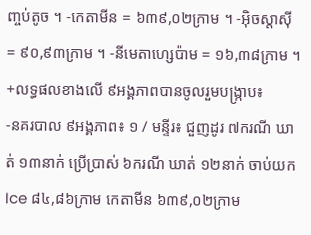ញ្ចប់តូច ។ -កេតាមីន = ៦៣៩,០២ក្រាម ។ -អ៊ិចស្តាស៊ី = ៩០,៩៣ក្រាម ។ -នីមេតាហ្សេប៉ាម = ១៦,៣៨ក្រាម ។
+លទ្ធផលខាងលើ ៩អង្គភាពបានចូលរួមបង្ក្រាប៖
-នគរបាល ៩អង្គភាព៖ ១ / មន្ទីរ៖ ជួញដូរ ៧ករណី ឃាត់ ១៣នាក់ ប្រើប្រាស់ ៦ករណី ឃាត់ ១២នាក់ ចាប់យកIce ៨៤,៨៦ក្រាម កេតាមីន ៦៣៩,០២ក្រាម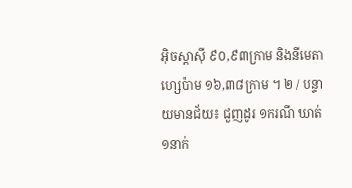អ៊ិចស្តាស៊ី ៩០,៩៣ក្រាម និងនីមេតាហ្សេប៉ាម ១៦,៣៨ក្រាម ។ ២ / បន្ទាយមានជ័យ៖ ជួញដូរ ១ករណី ឃាត់ ១នាក់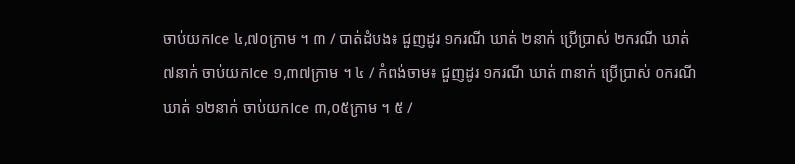ចាប់យកIce ៤,៧០ក្រាម ។ ៣ / បាត់ដំបង៖ ជួញដូរ ១ករណី ឃាត់ ២នាក់ ប្រើប្រាស់ ២ករណី ឃាត់ ៧នាក់ ចាប់យកIce ១,៣៧ក្រាម ។ ៤ / កំពង់ចាម៖ ជួញដូរ ១ករណី ឃាត់ ៣នាក់ ប្រើប្រាស់ ០ករណី ឃាត់ ១២នាក់ ចាប់យកIce ៣,០៥ក្រាម ។ ៥ /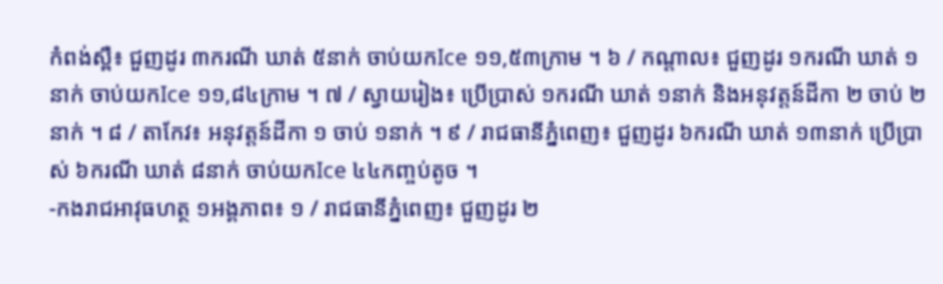កំពង់ស្ពឺ៖ ជួញដូរ ៣ករណី ឃាត់ ៥នាក់ ចាប់យកIce ១១,៥៣ក្រាម ។ ៦ / កណ្ដាល៖ ជួញដូរ ១ករណី ឃាត់ ១នាក់ ចាប់យកIce ១១,៨៤ក្រាម ។ ៧ / ស្វាយរៀង៖ ប្រើប្រាស់ ១ករណី ឃាត់ ១នាក់ និងអនុវត្តន៍ដីកា ២ ចាប់ ២នាក់ ។ ៨ / តាកែវ៖ អនុវត្តន៍ដីកា ១ ចាប់ ១នាក់ ។ ៩ / រាជធានីភ្នំពេញ៖ ជួញដូរ ៦ករណី ឃាត់ ១៣នាក់ ប្រើប្រាស់ ៦ករណី ឃាត់ ៨នាក់ ចាប់យកIce ៤៤កញ្ចប់តូច ។
-កងរាជអាវុធហត្ថ ១អង្គភាព៖ ១ / រាជធានីភ្នំពេញ៖ ជួញដូរ ២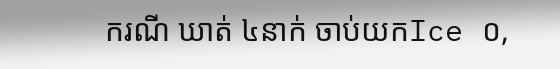ករណី ឃាត់ ៤នាក់ ចាប់យកIce ០,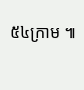៥៤ក្រាម ៕